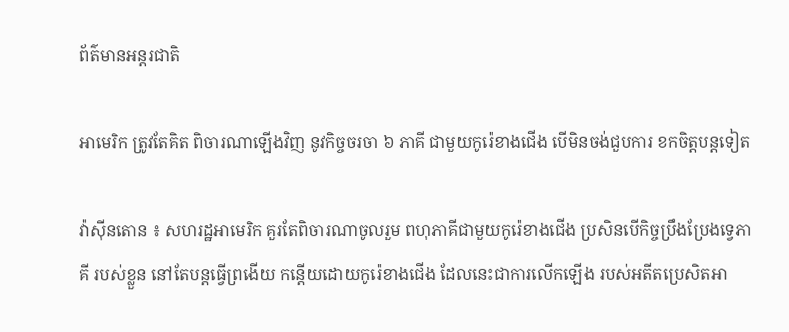ព័ត៌មានអន្តរជាតិ

អាមេរិក ត្រូវតែគិត ពិចារណាឡើងវិញ នូវកិច្ចចរចា ៦ ភាគី ជាមួយកូរ៉េខាងជើង បើមិនចង់ជួបការ ខកចិត្ដបន្ដទៀត

វ៉ាស៊ីនតោន ៖ សហរដ្ឋអាមេរិក គួរតែពិចារណាចូលរួម ពហុភាគីជាមួយកូរ៉េខាងជើង ប្រសិនបើកិច្ចប្រឹងប្រែងទ្វេភាគី របស់ខ្លួន នៅតែបន្តធ្វើព្រងើយ កន្តើយដោយកូរ៉េខាងជើង ដែលនេះជាការលើកឡើង របស់អតីតប្រេសិតអា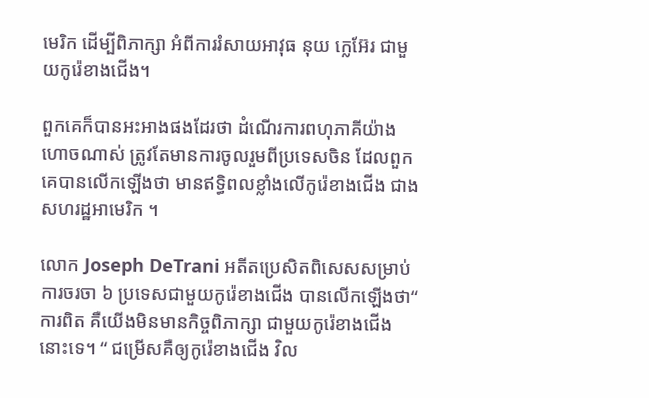មេរិក ដើម្បីពិភាក្សា អំពីការរំសាយអាវុធ នុយ ក្លេអ៊ែរ ជាមួយកូរ៉េខាងជើង។

ពួកគេក៏បានអះអាងផងដែរថា ដំណើរការពហុភាគីយ៉ាងហោចណាស់ ត្រូវតែមានការចូលរួមពីប្រទេសចិន ដែលពួកគេបានលើកឡើងថា មានឥទ្ធិពលខ្លាំងលើកូរ៉េខាងជើង ជាងសហរដ្ឋអាមេរិក ។

លោក Joseph DeTrani អតីតប្រេសិតពិសេសសម្រាប់ការចរចា ៦ ប្រទេសជាមួយកូរ៉េខាងជើង បានលើកឡើងថា“ ការពិត គឺយើងមិនមានកិច្ចពិភាក្សា ជាមួយកូរ៉េខាងជើងនោះទេ។ “ ជម្រើសគឺឲ្យកូរ៉េខាងជើង វិល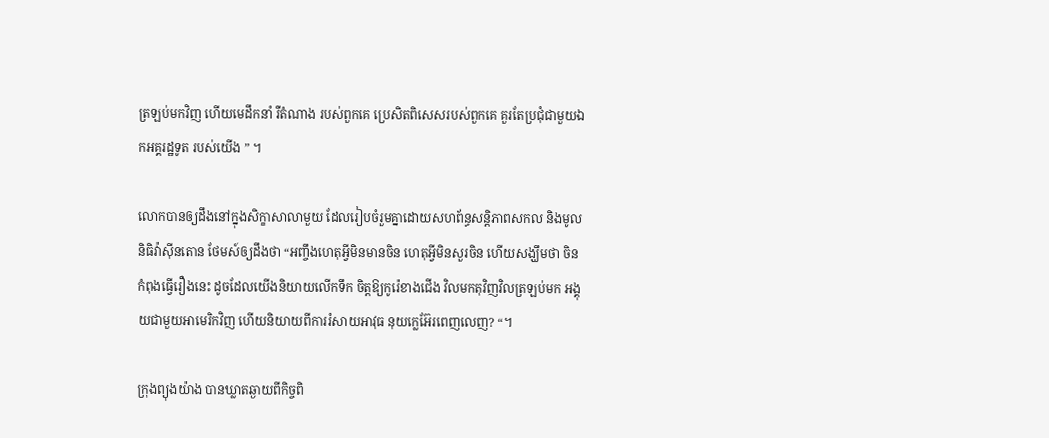ត្រឡប់មកវិញ ហើយមេដឹកនាំ រឺតំណាង របស់ពួកគេ ប្រេសិតពិសេសរបស់ពួកគេ គួរតែប្រជុំជាមួយឯកអគ្គរដ្ឋទូត របស់យើង ” ។

លោកបានឲ្យដឹងនៅក្នុងសិក្ខាសាលាមួយ ដែលរៀបចំរួមគ្នាដោយសហព័ន្ធសន្តិភាពសកល និងមូលនិធិវ៉ាស៊ីនតោន ថែមស៍ឲ្យដឹងថា “អញ្ចឹងហេតុអ្វីមិនមានចិន ហេតុអ្វីមិនសួរចិន ហើយសង្ឃឹមថា ចិនកំពុងធ្វើរឿងនេះ ដូចដែលយើងនិយាយលើកទឹក ចិត្តឱ្យកូរ៉េខាងជើង វិលមកតុវិញវិលត្រឡប់មក អង្គុយជាមួយអាមេរិកវិញ ហើយនិយាយពីការរំសាយអាវុធ នុយក្លេអ៊ែរពេញលេញ? “។

ក្រុងព្យុងយ៉ាង បានឃ្លាតឆ្ងាយពីកិច្ចពិ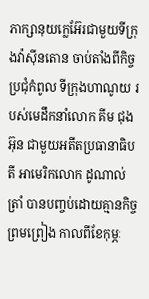ភាក្សានុយក្លេអ៊ែរជាមួយទីក្រុងវ៉ាស៊ីនតោន ចាប់តាំងពីកិច្ចប្រជុំកំពូល ទីក្រុងហាណូយ របស់មេដឹកនាំលោក គីម ជុងអ៊ុន ជាមួយអតីតប្រធានាធិបតី អាមេរិកលោក ដូណាល់ ត្រាំ បានបញ្ចប់ដោយគ្មានកិច្ចព្រមព្រៀង កាលពីខែកុម្ភៈ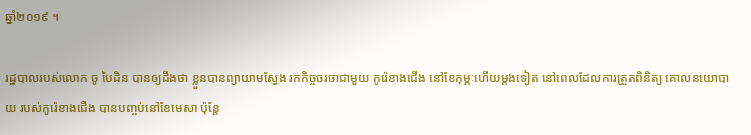ឆ្នាំ២០១៩ ។

រដ្ឋបាលរបស់លោក ចូ បៃដិន បានឲ្យដឹងថា ខ្លួនបានព្យាយាមស្វែង រកកិច្ចចរចាជាមួយ កូរ៉េខាងជើង នៅខែកុម្ភៈហើយម្តងទៀត នៅពេលដែលការត្រួតពិនិត្យ គោលនយោបាយ របស់កូរ៉េខាងជើង បានបញ្ចប់នៅខែមេសា ប៉ុន្តែ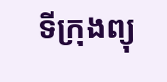ទីក្រុងព្យុ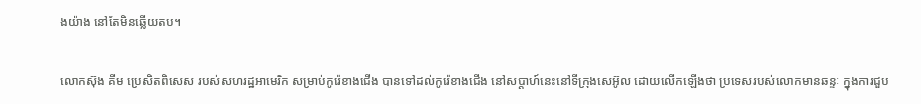ងយ៉ាង នៅតែមិនឆ្លើយតប។

លោកស៊ុង គីម ប្រេសិតពិសេស របស់សហរដ្ឋអាមេរិក សម្រាប់កូរ៉េខាងជើង បានទៅដល់កូរ៉េខាងជើង នៅសប្តាហ៍នេះនៅទីក្រុងសេអ៊ូល ដោយលើកឡើងថា ប្រទេសរបស់លោកមានឆន្ទៈ ក្នុងការជួប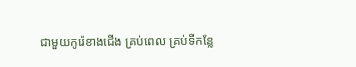ជាមួយកូរ៉េខាងជើង គ្រប់ពេល គ្រប់ទីកន្លែ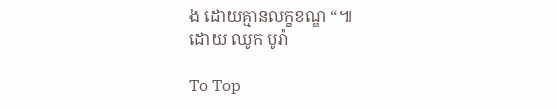ង ដោយគ្មានលក្ខខណ្ឌ “៕
ដោយ ឈូក បូរ៉ា

To Top